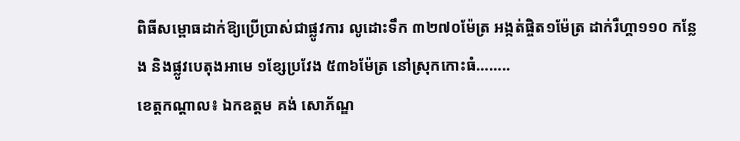ពិធីសម្ពោធដាក់ឱ្យប្រើប្រាស់ជាផ្លូវការ លូដោះទឹក ៣២៧០ម៉ែត្រ អង្កត់ផ្ចិត១ម៉ែត្រ ដាក់រឺហ្គា១១០ កន្លែង និងផ្លូវបេតុងអាមេ ១ខ្សែប្រវែង ៥៣៦ម៉ែត្រ នៅស្រុកកោះធំ……..
ខេត្តកណ្ដាល៖ ឯកឧត្តម គង់ សោភ័ណ្ឌ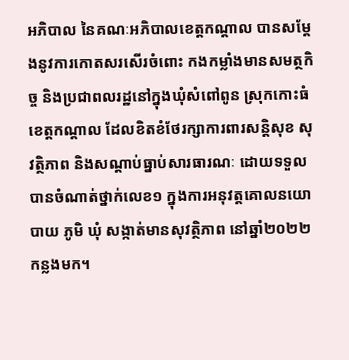អភិបាល នៃគណៈអភិបាលខេត្តកណ្ដាល បានសម្ដែងនូវការកោតសរសើរចំពោះ កងកម្លាំងមានសមត្ថកិច្ច និងប្រជាពលរដ្ឋនៅក្នុងឃុំសំពៅពូន ស្រុកកោះធំ ខេត្តកណ្ដាល ដែលខិតខំថែរក្សាការពារសន្តិសុខ សុវត្ថិភាព និងសណ្ដាប់ធ្នាប់សារធារណៈ ដោយទទួលបានចំណាត់ថ្នាក់លេខ១ ក្នុងការអនុវត្តគោលនយោបាយ ភូមិ ឃុំ សង្កាត់មានសុវត្ថិភាព នៅឆ្នាំ២០២២កន្លងមក។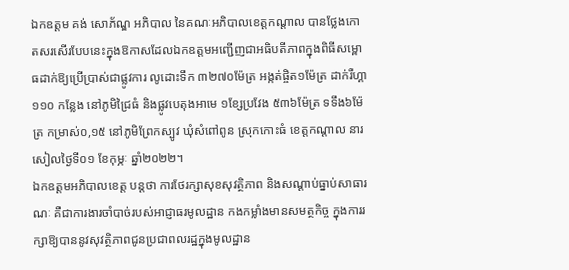ឯកឧត្តម គង់ សោភ័ណ្ឌ អភិបាល នៃគណៈអភិបាលខេត្តកណ្ដាល បានថ្លែងកោតសរសើរបែបនេះក្នុងឱកាសដែលឯកឧត្តមអញ្ជើញជាអធិបតីភាពក្នុងពិធីសម្ពោធដាក់ឱ្យប្រើប្រាស់ជាផ្លូវការ លូដោះទឹក ៣២៧០ម៉ែត្រ អង្កត់ផ្ចិត១ម៉ែត្រ ដាក់រឺហ្គា១១០ កន្លែង នៅភូមិជ្រៃធំ និងផ្លូវបេតុងអាមេ ១ខ្សែប្រវែង ៥៣៦ម៉ែត្រ ទទឹង៦ម៉ែត្រ កម្រាស់០,១៥ នៅភូមិព្រែកស្បូវ ឃុំសំពៅពូន ស្រុកកោះធំ ខេត្តកណ្ដាល នារសៀលថ្ងៃទី០១ ខែកុម្ភៈ ឆ្នាំ២០២២។
ឯកឧត្តមអភិបាលខេត្ត បន្តថា ការថែរក្សាសុខសុវត្ថិភាព និងសណ្ដាប់ធ្នាប់សាធារណៈ គឺជាការងារចាំបាច់របស់អាជ្ញាធរមូលដ្ឋាន កងកម្លាំងមានសមត្ថកិច្ច ក្នុងការរក្សាឱ្យបាននូវសុវត្ថិភាពជូនប្រជាពលរដ្ឋក្នុងមូលដ្ឋាន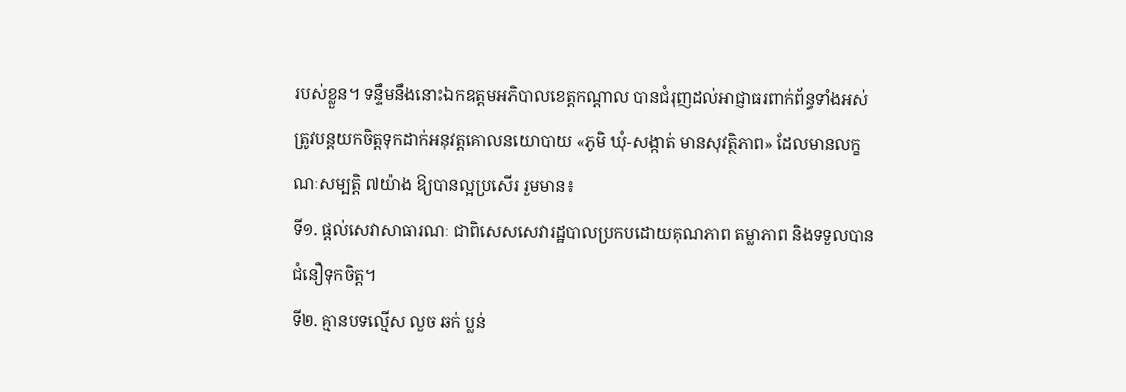របស់ខ្លួន។ ទន្ទឹមនឹងនោះឯកឧត្តមអភិបាលខេត្តកណ្ដាល បានជំរុញដល់អាជ្ញាធរពាក់ព័ន្ធទាំងអស់ ត្រូវបន្តយកចិត្តទុកដាក់អនុវត្តគោលនយោបាយ «ភូមិ ឃុំ-សង្កាត់ មានសុវត្ថិភាព» ដែលមានលក្ខណៈសម្បត្តិ ៧យ៉ាង ឱ្យបានល្អប្រសើរ រួមមាន៖
ទី១. ផ្តល់សេវាសាធារណៈ ជាពិសេសសេវារដ្ឋបាលប្រកបដោយគុណភាព តម្លាភាព និងទទួលបាន ជំនឿទុកចិត្ត។
ទី២. គ្មានបទល្មើស លួច ឆក់ ប្លន់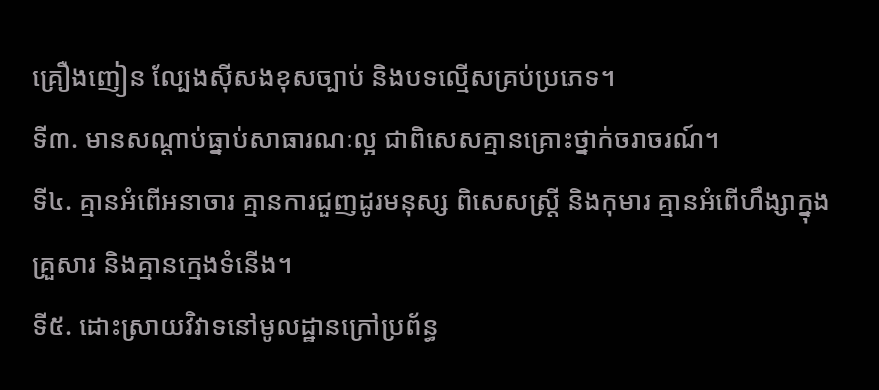គ្រឿងញៀន ល្បែងស៊ីសងខុសច្បាប់ និងបទល្មើសគ្រប់ប្រភេទ។
ទី៣. មានសណ្តាប់ធ្នាប់សាធារណៈល្អ ជាពិសេសគ្មានគ្រោះថ្នាក់ចរាចរណ៍។
ទី៤. គ្មានអំពើអនាចារ គ្មានការជួញដូរមនុស្ស ពិសេសស្រ្តី និងកុមារ គ្មានអំពើហឹង្សាក្នុងគ្រួសារ និងគ្មានក្មេងទំនើង។
ទី៥. ដោះស្រាយវិវាទនៅមូលដ្ឋានក្រៅប្រព័ន្ធ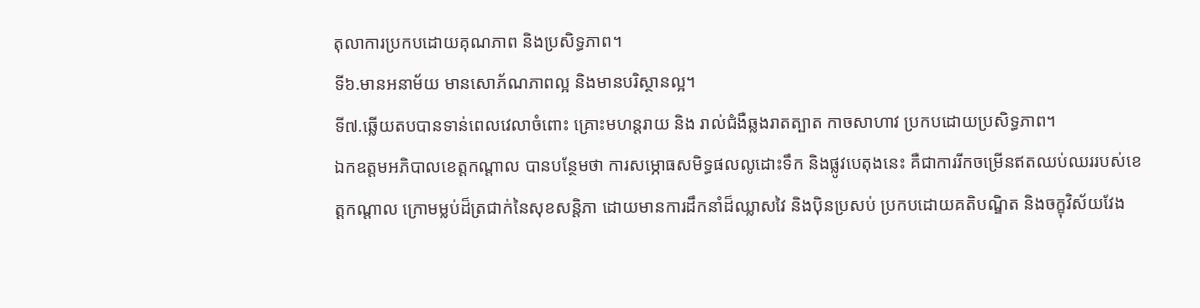តុលាការប្រកបដោយគុណភាព និងប្រសិទ្ធភាព។
ទី៦.មានអនាម័យ មានសោភ័ណភាពល្អ និងមានបរិស្ថានល្អ។
ទី៧.ឆ្លើយតបបានទាន់ពេលវេលាចំពោះ គ្រោះមហន្តរាយ និង រាល់ជំងឺឆ្លងរាតត្បាត កាចសាហាវ ប្រកបដោយប្រសិទ្ធភាព។
ឯកឧត្តមអភិបាលខេត្តកណ្ដាល បានបន្ថែមថា ការសម្ភោធសមិទ្ធផលលូដោះទឹក និងផ្លូវបេតុងនេះ គឺជាការរីកចម្រើនឥតឈប់ឈររបស់ខេត្តកណ្តាល ក្រោមម្លប់ដ៏ត្រជាក់នៃសុខសន្តិភា ដោយមានការដឹកនាំដ៏ឈ្លាសវៃ និងប៉ិនប្រសប់ ប្រកបដោយគតិបណ្ឌិត និងចក្ខុវិស័យវែង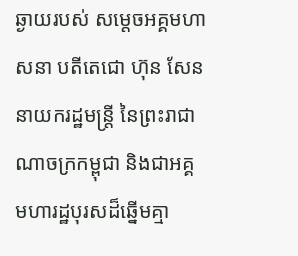ឆ្ងាយរបស់ សម្ដេចអគ្គមហាសនា បតីតេជោ ហ៊ុន សែន នាយករដ្ឋមន្ត្រី នៃព្រះរាជាណាចក្រកម្ពុជា និងជាអគ្គមហារដ្ឋបុរសដ៏ឆ្នើមគ្មា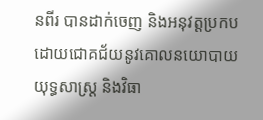នពីរ បានដាក់ចេញ និងអនុវត្តប្រកបដោយជោគជ័យនូវគោលនយោបាយយុទ្ធសាស្ត្រ និងវិធា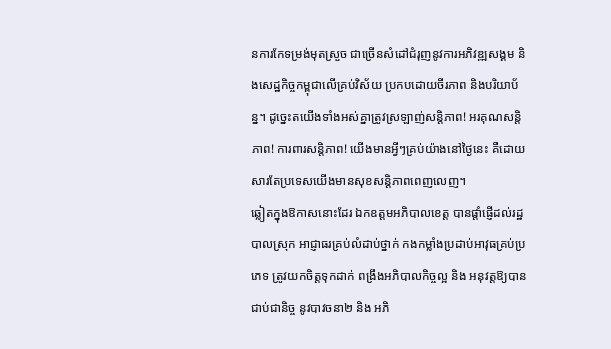នការកែទម្រង់មុតស្រួច ជាច្រើនសំដៅជំរុញនូវការអភិវឌ្ឍសង្គម និងសេដ្ឋកិច្ចកម្ពុជាលើគ្រប់វិស័យ ប្រកបដោយចីរភាព និងបរិយាប័ន្ន។ ដូច្នេះតយើងទាំងអស់គ្នាត្រូវស្រឡាញ់សន្តិភាព! អរគុណសន្តិភាព! ការពារសន្តិភាព! យើងមានអ្វីៗគ្រប់យ៉ាងនៅថ្ងៃនេះ គឺដោយសារតែប្រទេសយើងមានសុខសន្តិភាពពេញលេញ។
ឆ្លៀតក្នុងឱកាសនោះដែរ ឯកឧត្តមអភិបាលខេត្ត បានផ្ដាំផ្ញើដល់រដ្ឋបាលស្រុក អាជ្ញាធរគ្រប់លំដាប់ថ្នាក់ កងកម្លាំងប្រដាប់អាវុធគ្រប់ប្រភេទ ត្រូវយកចិត្តទុកដាក់ ពង្រឹងអភិបាលកិច្ចល្អ និង អនុវត្តឱ្យបានជាប់ជានិច្ច នូវបាវចនា២ និង អភិ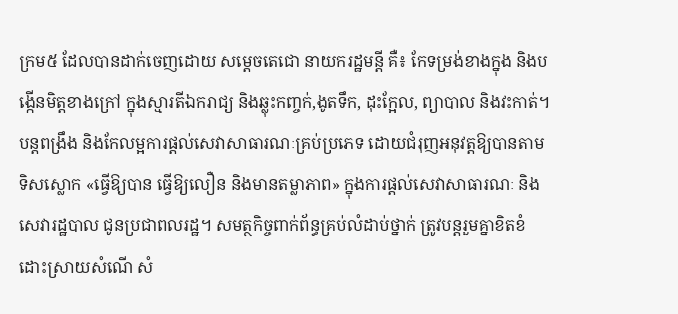ក្រម៥ ដែលបានដាក់ចេញដោយ សម្ដេចតេជោ នាយករដ្ឋមន្តី គឺ៖ កែទម្រង់ខាងក្នុង និងបង្កើនមិត្តខាងក្រៅ ក្នុងស្មារតីឯករាជ្យ និងឆ្លុះកញ្ចក់,ងូតទឹក, ដុះក្អែល, ព្យាបាល និងវះកាត់។ បន្តពង្រឹង និងកែលម្អការផ្តល់សេវាសាធារណៈគ្រប់ប្រភេទ ដោយជំរុញអនុវត្តឱ្យបានតាមទិសស្លោក «ធ្វើឱ្យបាន ធ្វើឱ្យលឿន និងមានតម្លាភាព» ក្នុងការផ្តល់សេវាសាធារណៈ និងសេវារដ្ឋបាល ជូនប្រជាពលរដ្ឋ។ សមត្ថកិច្ចពាក់ព័ន្ធគ្រប់លំដាប់ថ្នាក់ ត្រូវបន្តរួមគ្នាខិតខំដោះស្រាយសំណើ សំ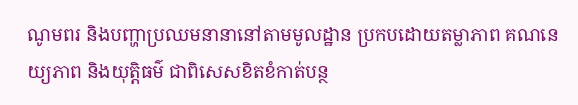ណូមពរ និងបញ្ហាប្រឈមនានានៅតាមមូលដ្ឋាន ប្រកបដោយតម្លាភាព គណនេយ្យភាព និងយុត្តិធម៌ ជាពិសេសខិតខំកាត់បន្ថ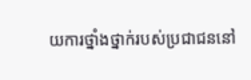យការថ្នាំងថ្នាក់របស់ប្រជាជននៅ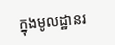ក្នុងមូលដ្ឋានរ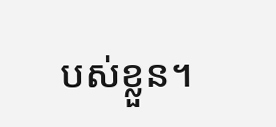បស់ខ្លួន។